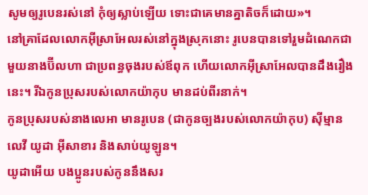សូមឲ្យរូបេនរស់នៅ កុំឲ្យស្លាប់ឡើយ ទោះជាគេមានគ្នាតិចក៏ដោយ»។
នៅគ្រាដែលលោកអ៊ីស្រាអែលរស់នៅក្នុងស្រុកនោះ រូបេនបានទៅរួមដំណេកជាមួយនាងប៊ីលហា ជាប្រពន្ធចុងរបស់ឪពុក ហើយលោកអ៊ីស្រាអែលបានដឹងរឿងនេះ។ រីឯកូនប្រុសរបស់លោកយ៉ាកុប មានដប់ពីរនាក់។
កូនប្រុសរបស់នាងលេអា មានរូបេន (ជាកូនច្បងរបស់លោកយ៉ាកុប) ស៊ីម្មាន លេវី យូដា អ៊ីសាខារ និងសាប់យូឡូន។
យូដាអើយ បងប្អូនរបស់កូននឹងសរ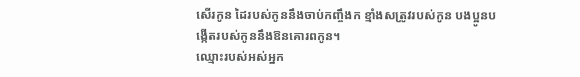សើរកូន ដៃរបស់កូននឹងចាប់កញ្ចឹងក ខ្មាំងសត្រូវរបស់កូន បងប្អូនបង្កើតរបស់កូននឹងឱនគោរពកូន។
ឈ្មោះរបស់អស់អ្នក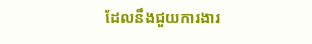ដែលនឹងជួយការងារ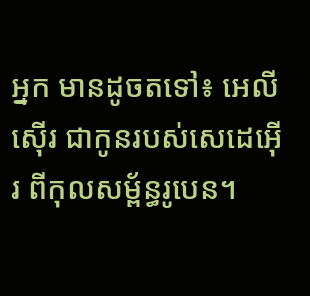អ្នក មានដូចតទៅ៖ អេលីស៊ើរ ជាកូនរបស់សេដេអ៊ើរ ពីកុលសម្ព័ន្ធរូបេន។